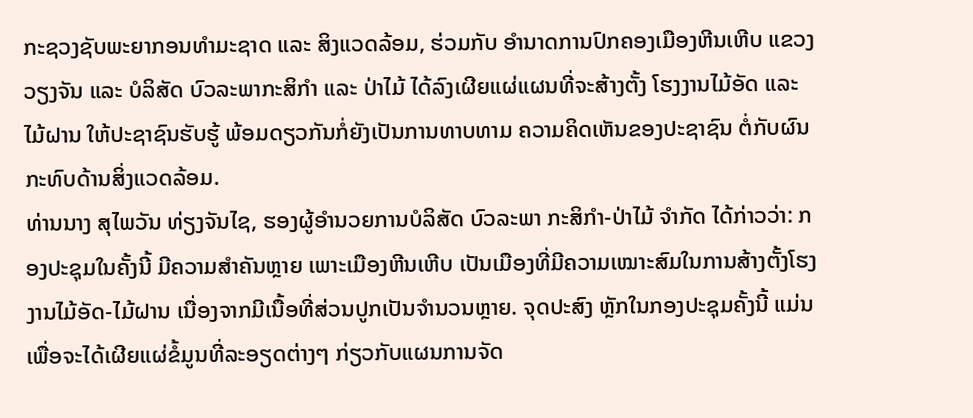ກະຊວງຊັບພະຍາກອນທຳມະຊາດ ແລະ ສິງແວດລ້ອມ, ຮ່ວມກັບ ອຳນາດການປົກຄອງເມືອງຫີນເຫີບ ແຂວງວຽງຈັນ ແລະ ບໍລິສັດ ບົວລະພາກະສິກຳ ແລະ ປ່າໄມ້ ໄດ້ລົງເຜີຍແຜ່ແຜນທີ່ຈະສ້າງຕັ້ງ ໂຮງງານໄມ້ອັດ ແລະ ໄມ້ຝານ ໃຫ້ປະຊາຊົນຮັບຮູ້ ພ້ອມດຽວກັນກໍ່ຍັງເປັນການທາບທາມ ຄວາມຄິດເຫັນຂອງປະຊາຊົນ ຕໍ່ກັບຜົນກະທົບດ້ານສິ່ງແວດລ້ອມ.
ທ່ານນາງ ສຸໄພວັນ ທ່ຽງຈັນໄຊ, ຮອງຜູ້ອຳນວຍການບໍລິສັດ ບົວລະພາ ກະສິກຳ-ປ່າໄມ້ ຈຳກັດ ໄດ້ກ່າວວ່າ: ກອງປະຊຸມໃນຄັ້ງນີ້ ມີຄວາມສຳຄັນຫຼາຍ ເພາະເມືອງຫີນເຫີບ ເປັນເມືອງທີ່ມີຄວາມເໝາະສົມໃນການສ້າງຕັ້ງໂຮງງານໄມ້ອັດ-ໄມ້ຝານ ເນື່ອງຈາກມີເນື້ອທີ່ສ່ວນປູກເປັນຈໍານວນຫຼາຍ. ຈຸດປະສົງ ຫຼັກໃນກອງປະຊຸມຄັ້ງນີ້ ແມ່ນເພື່ອຈະໄດ້ເຜີຍແຜ່ຂໍ້ມູນທີ່ລະອຽດຕ່າງໆ ກ່ຽວກັບແຜນການຈັດ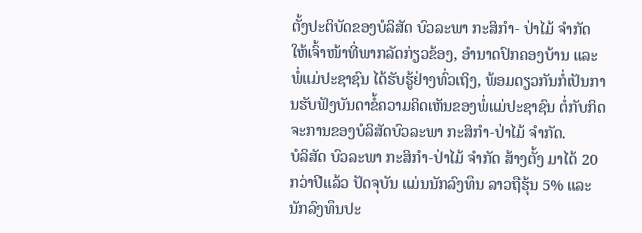ຕັ້ງປະຕິບັດຂອງບໍລິສັດ ບົວລະພາ ກະສິກຳ- ປ່າໄມ້ ຈໍາກັດ ໃຫ້ເຈົ້າໜ້າທີ່ພາກລັດກ່ຽວຂ້ອງ, ອຳນາດປົກຄອງບ້ານ ແລະ ພໍ່ແມ່ປະຊາຊົນ ໄດ້ຮັບຮູ້ຢ່າງທົ່ວເຖິງ, ພ້ອມດຽວກັນກໍ່ເປັນການຮັບຟັງບັນດາຂໍ້ຄວາມຄິດເຫັນຂອງພໍ່ແມ່ປະຊາຊົນ ຕໍ່ກັບກິດຈະການຂອງບໍລິສັດບົວລະພາ ກະສິກຳ-ປ່າໄມ້ ຈຳກັດ.
ບໍລິສັດ ບົວລະພາ ກະສິກຳ-ປ່າໄມ້ ຈຳກັດ ສ້າງຕັ້ງ ມາໄດ້ 20 ກວ່າປີແລ້ວ ປັດຈຸບັນ ແມ່ນນັກລົງທຶນ ລາວຖືຮຸ້ນ 5% ແລະ ນັກລົງທຶນປະ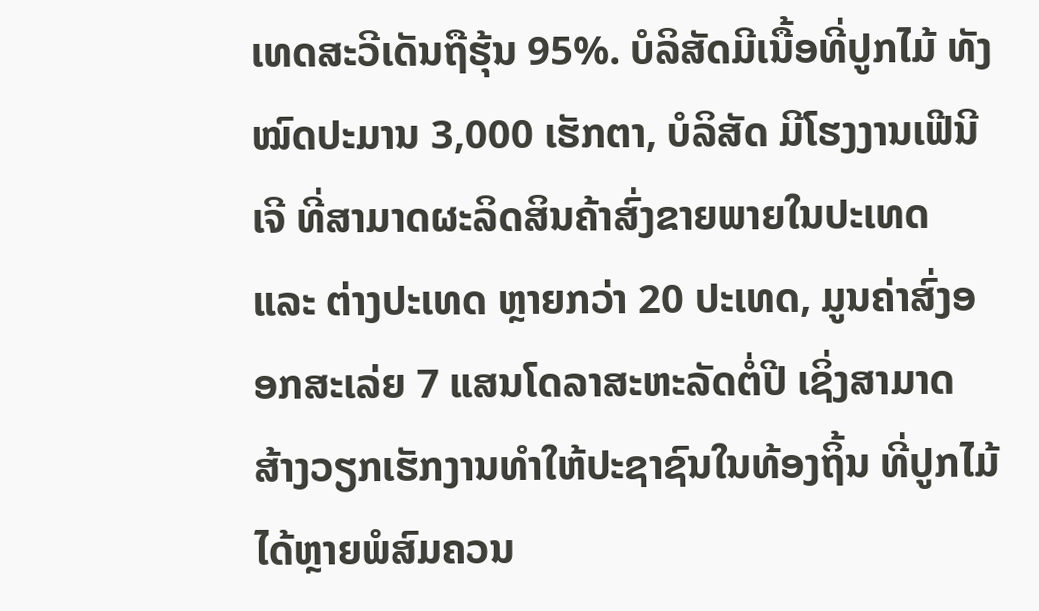ເທດສະວີເດັນຖືຮຸ້ນ 95%. ບໍລິສັດມີເນື້ອທີ່ປູກໄມ້ ທັງໝົດປະມານ 3,000 ເຮັກຕາ, ບໍລິສັດ ມີໂຮງງານເຟີນີເຈີ ທີ່ສາມາດຜະລິດສິນຄ້າສົ່ງຂາຍພາຍໃນປະເທດ ແລະ ຕ່າງປະເທດ ຫຼາຍກວ່າ 20 ປະເທດ, ມູນຄ່າສົ່ງອອກສະເລ່ຍ 7 ແສນໂດລາສະຫະລັດຕໍ່ປີ ເຊິ່ງສາມາດ ສ້າງວຽກເຮັກງານທຳໃຫ້ປະຊາຊົນໃນທ້ອງຖິ້ນ ທີ່ປູກໄມ້ໄດ້ຫຼາຍພໍສົມຄວນ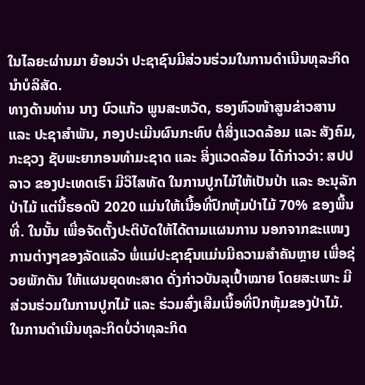ໃນໄລຍະຜ່ານມາ ຍ້ອນວ່າ ປະຊາຊົນມີສ່ວນຮ່ວມໃນການດຳເນີນທຸລະກິດນໍາບໍລິສັດ.
ທາງດ້ານທ່ານ ນາງ ບົວແກ້ວ ພູນສະຫວັດ, ຮອງຫົວໜ້າສູນຂ່າວສານ ແລະ ປະຊາສຳພັນ, ກອງປະເມີນຜົນກະທົບ ຕໍ່ສິ່ງແວດລ້ອມ ແລະ ສັງຄົມ, ກະຊວງ ຊັບພະຍາກອນທຳມະຊາດ ແລະ ສິ່ງແວດລ້ອມ ໄດ້ກ່າວວ່າ: ສປປ ລາວ ຂອງປະເທດເຮົາ ມີວິໄສທັດ ໃນການປູກໄມ້ໃຫ້ເປັນປ່າ ແລະ ອະນຸລັກປ່າໄມ້ ແຕ່ນີ້ຮອດປີ 2020 ແມ່ນໃຫ້ເນື້ອທີ່ປົກຫຸ້ມປ່າໄມ້ 70% ຂອງພື້ນທີ່. ໃນນັ້ນ ເພື່ອຈັດຕັ້ງປະຕິບັດໃຫ້ໄດ້ຕາມແຜນການ ນອກຈາກຂະແໜງການຕ່າງໆຂອງລັດແລ້ວ ພໍ່ແມ່ປະຊາຊົນແມ່ນມີຄວາມສຳຄັນຫຼາຍ ເພື່ອຊ່ວຍພັກດັນ ໃຫ້ແຜນຍຸດທະສາດ ດັ່ງກ່າວບັນລຸເປົ້າໝາຍ ໂດຍສະເພາະ ມີສ່ວນຮ່ວມໃນການປູກໄມ້ ແລະ ຮ່ວມສົ່ງເສີມເນື້ອທີ່ປົກຫຸ້ມຂອງປ່າໄມ້.
ໃນການດຳເນີນທຸລະກິດບໍ່ວ່າທຸລະກິດ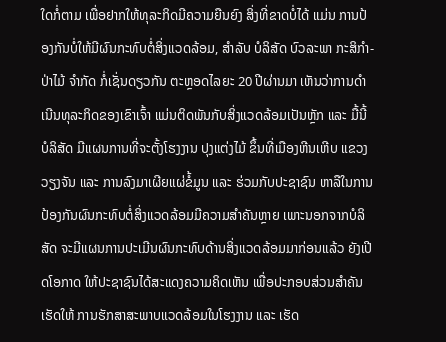ໃດກໍ່ຕາມ ເພື່ອຢາກໃຫ້ທຸລະກິດມີຄວາມຍືນຍົງ ສິ່ງທີ່ຂາດບໍ່ໄດ້ ແມ່ນ ການປ້ອງກັນບໍ່ໃຫ້ມີຜົນກະທົບຕໍ່ສິ່ງແວດລ້ອມ, ສຳລັບ ບໍລິສັດ ບົວລະພາ ກະສິກຳ-ປ່າໄມ້ ຈຳກັດ ກໍ່ເຊັ່ນດຽວກັນ ຕະຫຼອດໄລຍະ 20 ປີຜ່ານມາ ເຫັນວ່າການດຳເນີນທຸລະກິດຂອງເຂົາເຈົ້າ ແມ່ນຕິດພັນກັບສິ່ງແວດລ້ອມເປັນຫຼັກ ແລະ ມື້ນີ້ ບໍລິສັດ ມີແຜນການທີ່ຈະຕັ້ງໂຮງງານ ປຸງແຕ່ງໄມ້ ຂຶ້ນທີ່ເມືອງຫີນເຫີບ ແຂວງວຽງຈັນ ແລະ ການລົງມາເຜີຍແຜ່ຂໍ້ມູນ ແລະ ຮ່ວມກັບປະຊາຊົນ ຫາລືໃນການປ້ອງກັນຜົນກະທົບຕໍ່ສິ່ງແວດລ້ອມມີຄວາມສຳຄັນຫຼາຍ ເພາະນອກຈາກບໍລິສັດ ຈະມີແຜນການປະເມີນຜົນກະທົບດ້ານສິ່ງແວດລ້ອມມາກ່ອນແລ້ວ ຍັງເປີດໂອກາດ ໃຫ້ປະຊາຊົນໄດ້ສະແດງຄວາມຄິດເຫັນ ເພື່ອປະກອບສ່ວນສຳຄັນເຮັດໃຫ້ ການຮັກສາສະພາບແວດລ້ອມໃນໂຮງງານ ແລະ ເຮັດ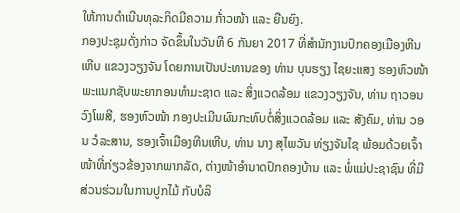ໃຫ້ການດຳເນີນທຸລະກິດມີຄວາມ ກ້່າວໜ້າ ແລະ ຍືນຍົງ.
ກອງປະຊຸມດັ່ງກ່າວ ຈັດຂຶ້ນໃນວັນທີ 6 ກັນຍາ 2017 ທີ່ສຳນັກງານປົກຄອງເມືອງຫີນເຫີບ ແຂວງວຽງຈັນ ໂດຍການເປັນປະທານຂອງ ທ່ານ ບຸນຮຽງ ໄຊຍະແສງ ຮອງຫົວໜ້າ ພະແນກຊັບພະຍາກອນທຳມະຊາດ ແລະ ສິ່ງແວດລ້ອມ ແຂວງວຽງຈັນ, ທ່ານ ຖາວອນ ວົງໂພສີ, ຮອງຫົວໜ້າ ກອງປະເມີນຜົນກະທົບຕໍ່ສິ່ງແວດລ້ອມ ແລະ ສັງຄົມ, ທ່ານ ວອນ ວໍລະສານ, ຮອງເຈົ້າເມືອງຫີນເຫີບ, ທ່ານ ນາງ ສຸໄພວັນ ທ່ຽງຈັນໄຊ ພ້ອມດ້ວຍເຈົ້າໜ້າທີ່ກ່ຽວຂ້ອງຈາກພາກລັດ, ຕ່າງໜ້າອຳນາດປົກຄອງບ້ານ ແລະ ພໍ່ແມ່ປະຊາຊົນ ທີ່ມີສ່ວນຮ່ວມໃນການປູກໄມ້ ກັບບໍລິ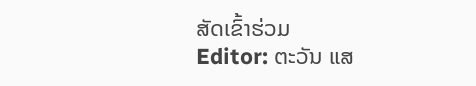ສັດເຂົ້າຮ່ວມ
Editor: ຕະວັນ ແສ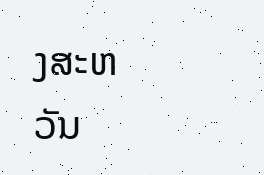ງສະຫວັນ